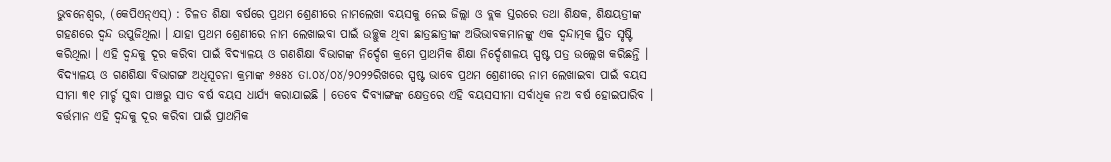ଭୁବନେଶ୍ୱର, (କେପିଏନ୍ଏସ୍) : ଚିଳତ ଶିକ୍ଷା ବର୍ଷରେ ପ୍ରଥମ ଶ୍ରେଣୀରେ ନାମଲେଖା ବୟସକୁ ନେଇ ଜିଲ୍ଲା ଓ ବ୍ଲକ ସ୍ତରରେ ତଥା ଶିକ୍ଷକ, ଶିକ୍ଷୟତ୍ରୀଙ୍କ ଗହଣରେ ଦ୍ୱନ୍ଦ ଉପୁଜିଥିଲା । ଯାହା ପ୍ରଥମ ଶ୍ରେଣୀରେ ନାମ ଲେଖାଇବା ପାଇଁ ଉଚ୍ଛୁକ ଥିବା ଛାତ୍ରଛାତ୍ରୀଙ୍କ ଅଭିଭାବକମାନଙ୍କୁ ଏକ ଦ୍ୱନ୍ଦାତ୍ମକ ସ୍ଥିତ ସୃଷ୍ଟି କରିଥିଲା । ଏହି ଦ୍ୱନ୍ଦକୁ ଦୂର କରିବା ପାଇଁ ବିଦ୍ୟାଳୟ ଓ ଗଣଶିକ୍ଷା ବିଭାଗଙ୍କ ନିର୍ଦ୍ଦେଶ କ୍ରମେ ପ୍ରାଥମିକ ଶିକ୍ଷା ନିର୍ଦ୍ଦେଶାଳୟ ସ୍ପଷ୍ଟ ପତ୍ର ଉଲ୍ଲେଖ କରିଛନ୍ତି । ବିଦ୍ୟାଳୟ ଓ ଗଣଶିକ୍ଷା ବିଭାଗଙ୍ଗ ଅଧିସୂଚନା କ୍ରମାଙ୍କ ୬୫୫୪ ତା.୦୪/୦୪/୨୦୨୨ରିଖରେ ସ୍ପଷ୍ଟ ଭାବେ ପ୍ରଥମ ଶ୍ରେଣୀରେ ନାମ ଲେଖାଇବା ପାଇଁ ବୟସ ସୀମା ୩୧ ମାର୍ଚ୍ଚ ସୁଦ୍ଧା ପାଞ୍ଚରୁ ସାତ ବର୍ଷ ବୟସ ଧାର୍ଯ୍ୟ କରାଯାଇଛି । ତେବେ ଦିବ୍ୟାଙ୍ଗଙ୍କ କ୍ଷେତ୍ରରେ ଏହି ବୟସସୀମା ସର୍ବାଧିକ ନଅ ବର୍ଷ ହୋଇପାରିବ । ବର୍ତ୍ତମାନ ଏହି ଦ୍ୱନ୍ଦକୁ ଦୂର କରିବା ପାଇଁ ପ୍ରାଥମିକ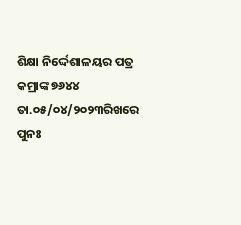ଶିକ୍ଷା ନିର୍ଦ୍ଦେଶାଳୟର ପତ୍ର କମ୍ରାଙ୍କ ୭୬୪୪ ତା.୦୫/୦୪/୨୦୨୩ରିଖରେ ପୁନଃ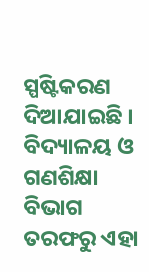ସ୍ପଷ୍ଟିକରଣ ଦିଆଯାଇଛି । ବିଦ୍ୟାଳୟ ଓ ଗଣଶିକ୍ଷା ବିଭାଗ ତରଫରୁ ଏହା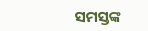ସମସ୍ତଙ୍କ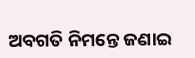ଅବଗତି ନିମନ୍ତେ ଜଣାଇ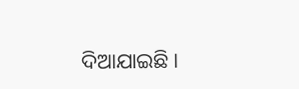ଦିଆଯାଇଛି ।